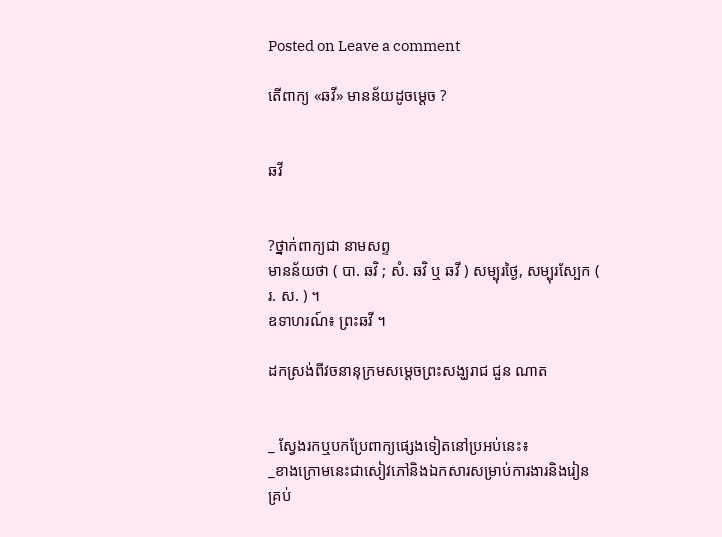Posted on Leave a comment

តើពាក្យ «ឆវី» មានន័យដូចម្ដេច ?


ឆវី


?ថ្នាក់ពាក្យជា នាមសព្ទ
មានន័យថា ( បា. ឆវិ ; សំ. ឆវិ ឬ ឆវី ) សម្បុរថ្ងៃ, សម្បុរស្បែក ( រ. ស. ) ។
ឧទាហរណ៍៖ ព្រះឆវី ។

ដកស្រង់ពីវចនានុក្រមសម្ដេចព្រះសង្ឃរាជ ជួន ណាត


_ ស្វែងរកឬបកប្រែពាក្យផ្សេងទៀតនៅប្រអប់នេះ៖
_ខាងក្រោមនេះជាសៀវភៅនិងឯកសារសម្រាប់ការងារនិងរៀនគ្រប់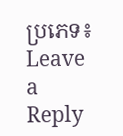ប្រភេទ៖
Leave a Reply